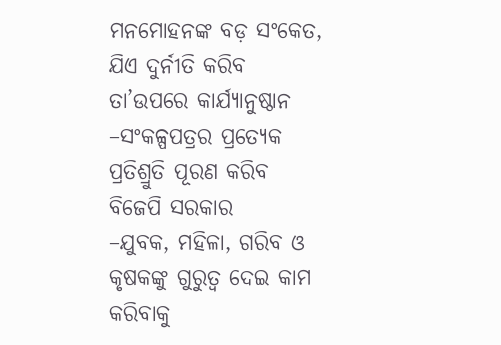ମନମୋହନଙ୍କ ବଡ଼ ସଂକେତ, ଯିଏ ଦୁର୍ନୀତି କରିବ ତା’ଉପରେ କାର୍ଯ୍ୟାନୁଷ୍ଠାନ
–ସଂକଳ୍ପପତ୍ରର ପ୍ରତ୍ୟେକ ପ୍ରତିଶ୍ରୁତି ପୂରଣ କରିବ ବିଜେପି ସରକାର
–ଯୁବକ, ମହିଳା, ଗରିବ ଓ କୃଷକଙ୍କୁ ଗୁରୁତ୍ୱ ଦେଇ କାମ କରିବାକୁ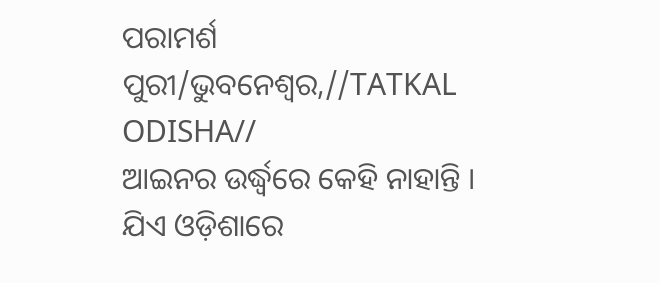ପରାମର୍ଶ
ପୁରୀ/ଭୁବନେଶ୍ୱର,//TATKAL ODISHA//
ଆଇନର ଉର୍ଦ୍ଧ୍ୱରେ କେହି ନାହାନ୍ତି । ଯିଏ ଓଡ଼ିଶାରେ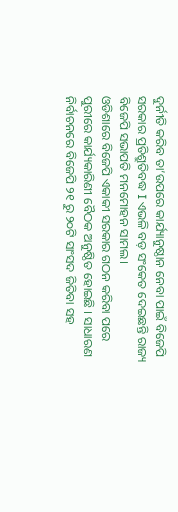ଦୁର୍ନୀତି କରିବ ତା’ଉପରେ କାର୍ଯ୍ୟାନୁଷ୍ଠାନ ନେବା ପାଇଁ ବିଜେପି ସରକାର ପ୍ରତିଶ୍ରୁତିବଦ୍ଧ I ଏଭଳି ବଡ଼ ସଂକେତ ଦେଇଛନ୍ତି ରାଜ୍ୟ ବିଜେପି ସଭାପତି ମନମୋହନ ସାମଲ।
ଓଡିଶାରେ ବିଜେପି ଏକାକୀ ସରକାର ଗଠନ କରିବା ପରେ ପୁରୀରେ କାର୍ଯ୍ୟକାରିଣୀ ବୈଠକ ଅନୁଷ୍ଠିତ ହୋଇଛି । ସାଧାରଣ ନିର୍ବାଚନରେ ବିଜେପି ୨୧ ରୁ ୨୦ଟି ସାଂସଦ ଜିତିବା ସହ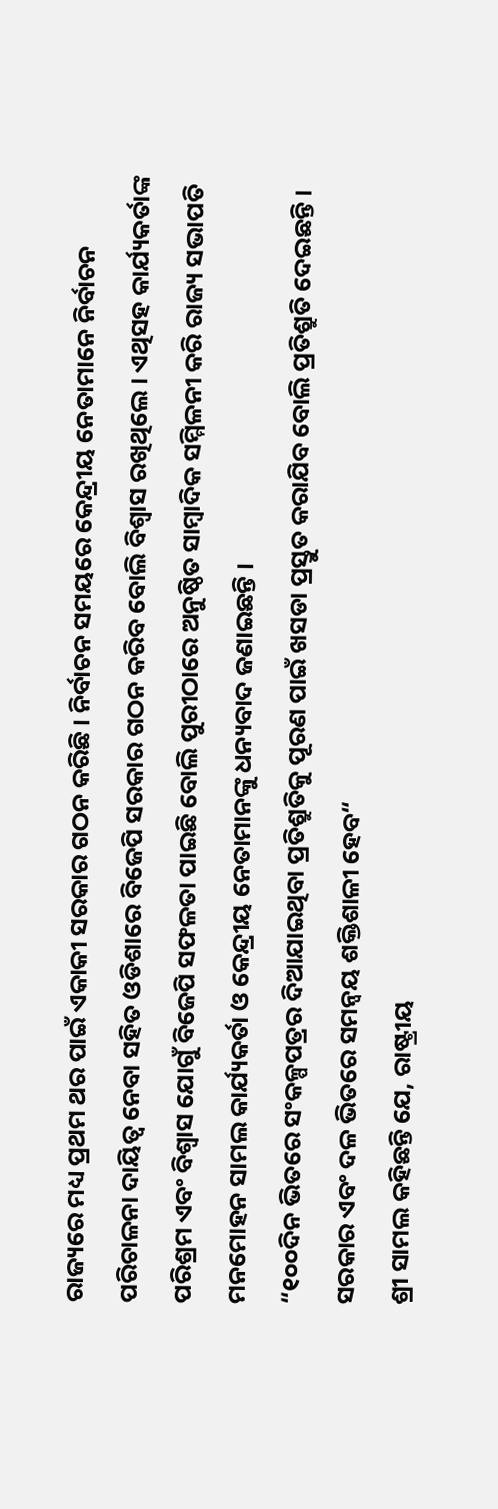ରାଜ୍ୟରେ ମଧ୍ୟ ପ୍ରଥମ ଥର ପାଇଁ ଏକାକୀ ସରକାର ଗଠନ କରିଛି । ନିର୍ବାଚନ ସମୟରେ କେନ୍ଦ୍ରୀୟ ନେତାମାନେ ନିର୍ବାଚନ ପରିଚାଳନା ଦାୟିତ୍ୱ ନେବା ସହିତ ଓଡିଶାରେ ବିଜେପି ସରକାର ଗଠନ କରିବ ବୋଲି ବିଶ୍ୱାସ ରଖିଥିଲେ । ଏଥିସହ କାର୍ଯ୍ୟକର୍ତାଙ୍କ ପରିଶ୍ରମ ଏବଂ ବିଶ୍ୱାସ ଯୋଗୁଁ ବିଜେପି ସଫଳତା ପାଇଛି ବୋଲି ପୁରୀଠାରେ ଅନୁଷ୍ଠିତ ସାମ୍ବାଦିକ ସମ୍ମିଳନୀ କରି ରାଜ୍ୟ ସଭାପତି ମନମୋହନ ସାମଲ କାର୍ଯ୍ୟକର୍ତା ଓ କେନ୍ଦ୍ରୀୟ ନେତାମାନଙ୍କୁ ଧନ୍ୟବାଦ ଜଣାଇଛନ୍ତି ।
“୧୦୦ଦିନ ଭିତରେ ସଂକଳ୍ପପତ୍ରର ଦିଆଯାଇଥିବା ପ୍ରତିଶ୍ରୁତିକୁ ପୂରଣ ପାଇଁ ଖସଡା ପ୍ରସ୍ତୁତ କରାଯିବ ବୋଲି ପ୍ରତିଶ୍ରୁତି ଦେଇଛନ୍ତି । ସରକାର ଏବଂ ଦଳ ଭିତରେ ସମନ୍ୱୟ ଶକ୍ତିଶାଳୀ ହେବ“
ଶ୍ରୀ ସାମଲ କହିଛନ୍ତି ଯେ, ରାଷ୍ଟ୍ରୀୟ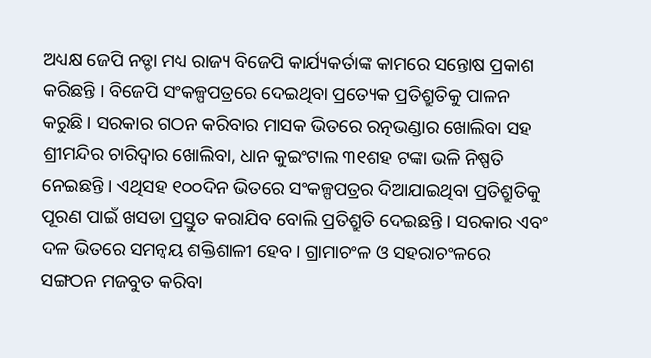ଅଧ୍ୟକ୍ଷ ଜେପି ନଡ୍ଡା ମଧ୍ୟ ରାଜ୍ୟ ବିଜେପି କାର୍ଯ୍ୟକର୍ତାଙ୍କ କାମରେ ସନ୍ତୋଷ ପ୍ରକାଶ କରିଛନ୍ତି । ବିଜେପି ସଂକଳ୍ପପତ୍ରରେ ଦେଇଥିବା ପ୍ରତ୍ୟେକ ପ୍ରତିଶ୍ରୁତିକୁ ପାଳନ କରୁଛି । ସରକାର ଗଠନ କରିବାର ମାସକ ଭିତରେ ରତ୍ନଭଣ୍ଡାର ଖୋଲିବା ସହ ଶ୍ରୀମନ୍ଦିର ଚାରିଦ୍ୱାର ଖୋଲିବା, ଧାନ କୁଇଂଟାଲ ୩୧ଶହ ଟଙ୍କା ଭଳି ନିଷ୍ପତି ନେଇଛନ୍ତି । ଏଥିସହ ୧୦୦ଦିନ ଭିତରେ ସଂକଳ୍ପପତ୍ରର ଦିଆଯାଇଥିବା ପ୍ରତିଶ୍ରୁତିକୁ ପୂରଣ ପାଇଁ ଖସଡା ପ୍ରସ୍ତୁତ କରାଯିବ ବୋଲି ପ୍ରତିଶ୍ରୁତି ଦେଇଛନ୍ତି । ସରକାର ଏବଂ ଦଳ ଭିତରେ ସମନ୍ୱୟ ଶକ୍ତିଶାଳୀ ହେବ। ଗ୍ରାମାଚଂଳ ଓ ସହରାଚଂଳରେ ସଙ୍ଗଠନ ମଜବୁତ କରିବା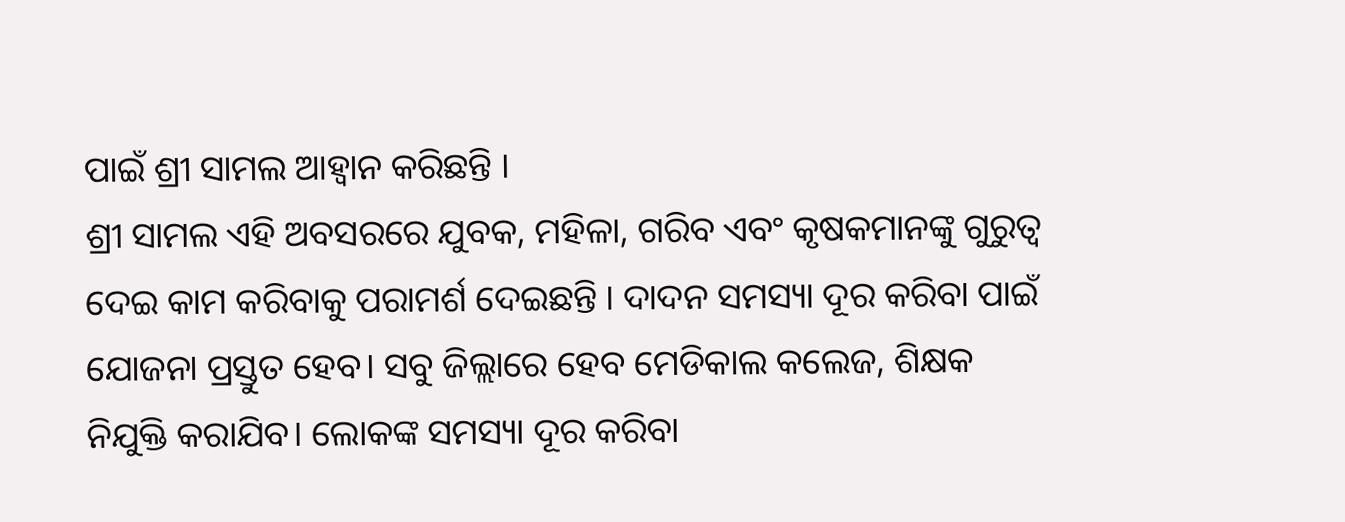ପାଇଁ ଶ୍ରୀ ସାମଲ ଆହ୍ୱାନ କରିଛନ୍ତି ।
ଶ୍ରୀ ସାମଲ ଏହି ଅବସରରେ ଯୁବକ, ମହିଳା, ଗରିବ ଏବଂ କୃଷକମାନଙ୍କୁ ଗୁରୁତ୍ୱ ଦେଇ କାମ କରିବାକୁ ପରାମର୍ଶ ଦେଇଛନ୍ତି । ଦାଦନ ସମସ୍ୟା ଦୂର କରିବା ପାଇଁ ଯୋଜନା ପ୍ରସ୍ତୁତ ହେବ। ସବୁ ଜିଲ୍ଲାରେ ହେବ ମେଡିକାଲ କଲେଜ, ଶିକ୍ଷକ ନିଯୁକ୍ତି କରାଯିବ। ଲୋକଙ୍କ ସମସ୍ୟା ଦୂର କରିବା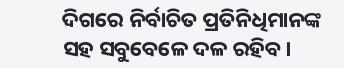ଦିଗରେ ନିର୍ବାଚିତ ପ୍ରତିନିଧିମାନଙ୍କ ସହ ସବୁବେଳେ ଦଳ ରହିବ।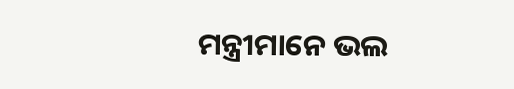ମନ୍ତ୍ରୀମାନେ ଭଲ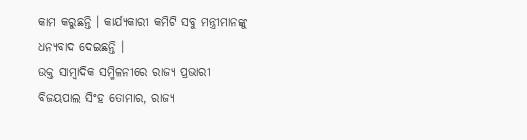କାମ କରୁଛନ୍ତି । କାର୍ଯ୍ୟକାରୀ କମିଟି ସବୁ ମନ୍ତ୍ରୀମାନଙ୍କୁ ଧନ୍ୟବାଦ ଦେଇଛନ୍ତି ।
ଉକ୍ତ ସାମ୍ବାଦିକ ସମ୍ମିଳନୀରେ ରାଜ୍ୟ ପ୍ରଭାରୀ ବିଜୟପାଲ ସିଂହ ତୋମାର, ରାଜ୍ୟ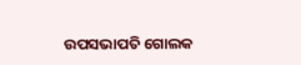ଉପସଭାପତି ଗୋଲକ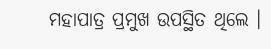ମହାପାତ୍ର ପ୍ରମୁଖ ଉପସ୍ଥିତ ଥିଲେ ।